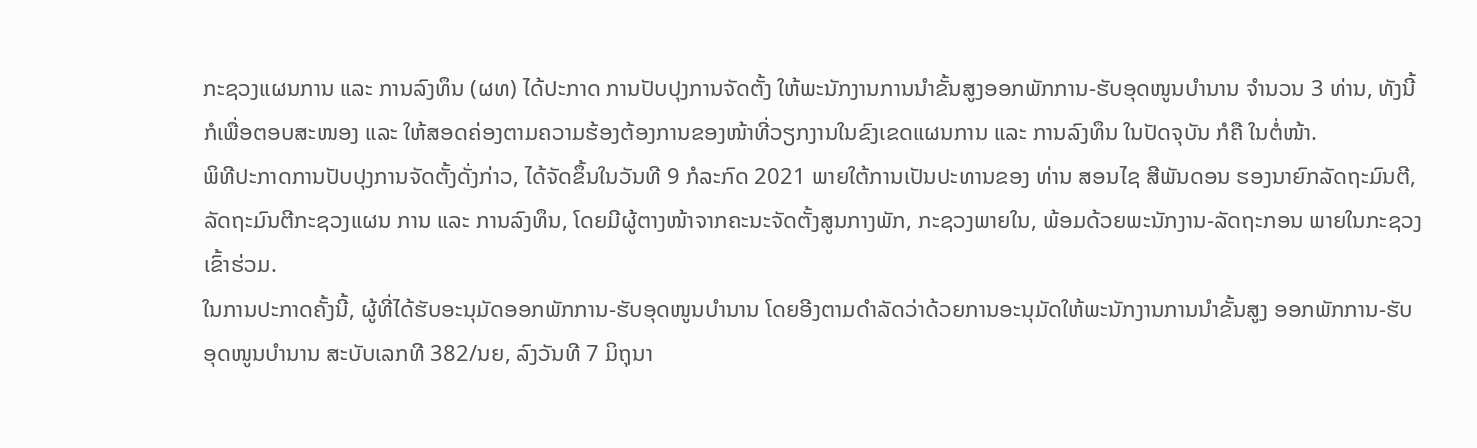ກະຊວງແຜນການ ແລະ ການລົງທຶນ (ຜທ) ໄດ້ປະກາດ ການປັບປຸງການຈັດຕັ້ງ ໃຫ້ພະນັກງານການນຳຂັ້ນສູງອອກພັກການ-ຮັບອຸດໜູນບຳນານ ຈຳນວນ 3 ທ່ານ, ທັງນີ້ກໍເພື່ອຕອບສະໜອງ ແລະ ໃຫ້ສອດຄ່ອງຕາມຄວາມຮ້ອງຕ້ອງການຂອງໜ້າທີ່ວຽກງານໃນຂົງເຂດແຜນການ ແລະ ການລົງທຶນ ໃນປັດຈຸບັນ ກໍຄື ໃນຕໍ່ໜ້າ.
ພິທີປະກາດການປັບປຸງການຈັດຕັ້ງດັ່ງກ່າວ, ໄດ້ຈັດຂຶ້ນໃນວັນທີ 9 ກໍລະກົດ 2021 ພາຍໃຕ້ການເປັນປະທານຂອງ ທ່ານ ສອນໄຊ ສີພັນດອນ ຮອງນາຍົກລັດຖະມົນຕີ, ລັດຖະມົນຕີກະຊວງແຜນ ການ ແລະ ການລົງທຶນ, ໂດຍມີຜູ້ຕາງໜ້າຈາກຄະນະຈັດຕັ້ງສູນກາງພັກ, ກະຊວງພາຍໃນ, ພ້ອມດ້ວຍພະນັກງານ-ລັດຖະກອນ ພາຍໃນກະຊວງ ເຂົ້າຮ່ວມ.
ໃນການປະກາດຄັ້ງນີ້, ຜູ້ທີ່ໄດ້ຮັບອະນຸມັດອອກພັກການ-ຮັບອຸດໜູນບຳນານ ໂດຍອີງຕາມດໍາລັດວ່າດ້ວຍການອະນຸມັດໃຫ້ພະນັກງານການນໍາຂັ້ນສູງ ອອກພັກການ-ຮັບອຸດໜູນບໍານານ ສະບັບເລກທີ 382/ນຍ, ລົງວັນທີ 7 ມິຖຸນາ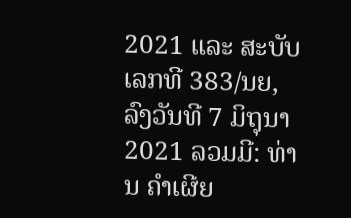2021 ແລະ ສະບັບເລກທີ 383/ນຍ, ລົງວັນທີ 7 ມິຖຸນາ 2021 ລວມມີ: ທ່ານ ຄໍາເຜີຍ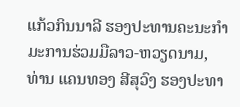ແກ້ວກິນນາລີ ຮອງປະທານຄະນະກໍາມະການຮ່ວມມືລາວ-ຫວຽດນາມ, ທ່ານ ແຄນທອງ ສີສຸວົງ ຮອງປະທາ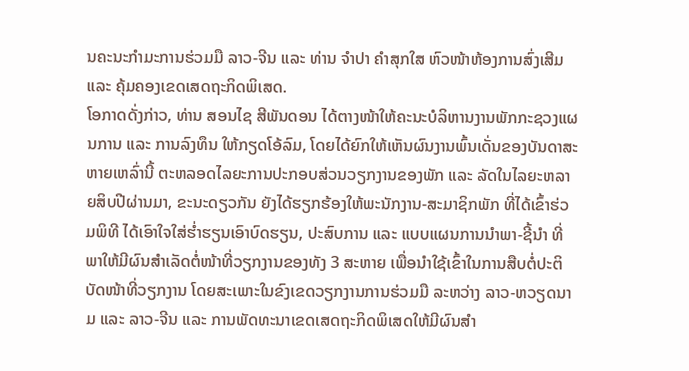ນຄະນະກໍາມະການຮ່ວມມື ລາວ-ຈີນ ແລະ ທ່ານ ຈໍາປາ ຄໍາສຸກໃສ ຫົວໜ້າຫ້ອງການສົ່ງເສີມ ແລະ ຄຸ້ມຄອງເຂດເສດຖະກິດພິເສດ.
ໂອກາດດັ່ງກ່າວ, ທ່ານ ສອນໄຊ ສີພັນດອນ ໄດ້ຕາງໜ້າໃຫ້ຄະນະບໍລິຫານງານພັກກະຊວງແຜນການ ແລະ ການລົງທຶນ ໃຫ້ກຽດໂອ້ລົມ, ໂດຍໄດ້ຍົກໃຫ້ເຫັນຜົນງານພົ້ນເດັ່ນຂອງບັນດາສະຫາຍເຫລົ່ານີ້ ຕະຫລອດໄລຍະການປະກອບສ່ວນວຽກງານຂອງພັກ ແລະ ລັດໃນໄລຍະຫລາຍສິບປີຜ່ານມາ, ຂະນະດຽວກັນ ຍັງໄດ້ຮຽກຮ້ອງໃຫ້ພະນັກງານ-ສະມາຊິກພັກ ທີ່ໄດ້ເຂົ້າຮ່ວມພິທີ ໄດ້ເອົາໃຈໃສ່ຮໍ່າຮຽນເອົາບົດຮຽນ, ປະສົບການ ແລະ ແບບແຜນການນໍາພາ-ຊີ້ນໍາ ທີ່ພາໃຫ້ມີຜົນສໍາເລັດຕໍ່ໜ້າທີ່ວຽກງານຂອງທັງ 3 ສະຫາຍ ເພື່ອນໍາໃຊ້ເຂົ້າໃນການສືບຕໍ່ປະຕິບັດໜ້າທີ່ວຽກງານ ໂດຍສະເພາະໃນຂົງເຂດວຽກງານການຮ່ວມມື ລະຫວ່າງ ລາວ-ຫວຽດນາມ ແລະ ລາວ-ຈີນ ແລະ ການພັດທະນາເຂດເສດຖະກິດພິເສດໃຫ້ມີຜົນສໍາ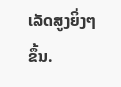ເລັດສູງຍິ່ງໆຂຶ້ນ.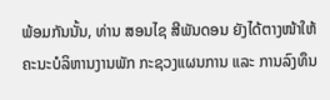ພ້ອມກັນນັ້ນ, ທ່ານ ສອນໄຊ ສີພັນດອນ ຍັງໄດ້ຕາງໜ້າໃຫ້ຄະນະບໍລິຫານງານພັກ ກະຊວງແຜນການ ແລະ ການລົງທຶນ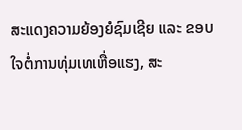ສະແດງຄວາມຍ້ອງຍໍຊົມເຊີຍ ແລະ ຂອບໃຈຕໍ່ການທຸ່ມເທເຫື່ອແຮງ, ສະ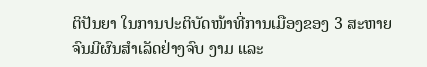ຕິປັນຍາ ໃນການປະຕິບັດໜ້າທີ່ການເມືອງຂອງ 3 ສະຫາຍ ຈົນມີຜົນສໍາເລັດຢ່າງຈົບ ງາມ ແລະ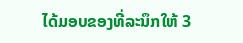ໄດ້ມອບຂອງທີ່ລະນຶກໃຫ້ 3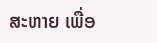ສະຫາຍ ເພື່ອ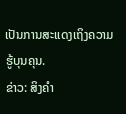ເປັນການສະແດງເຖິງຄວາມຮູ້ບຸນຄຸນ.
ຂ່າວ: ສິງຄຳ